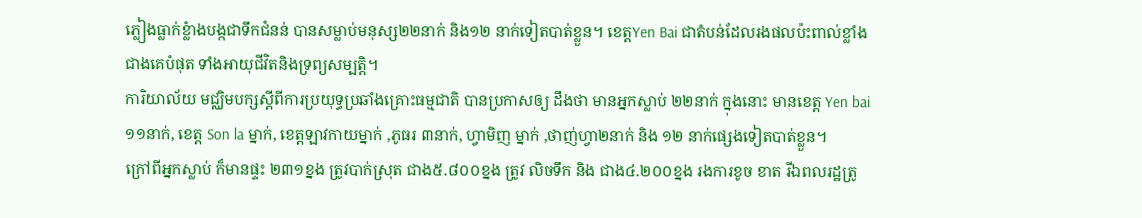ភ្លៀងធ្លាក់ខ្លំាងបង្កជាទឹកជំនន់ បានសម្លាប់មនុស្ស២២នាក់ និង១២ នាក់ទៀតបាត់ខ្លួន។ ខេត្តYen Bai ជាតំបន់ដែលរងផលប៉ះពាល់ខ្លាំងជាងគេបំផុត ទាំងអាយុជីវិតនិងទ្រព្យសម្បត្តិ។
ការិយាល័យ មជ្ឈិមបក្សស្តីពីការប្រយុទ្ធប្រឆាំងគ្រោះធម្មជាតិ បានប្រកាសឲ្យ ដឹងថា មានអ្នកស្លាប់ ២២នាក់ ក្នុងនោះ មានខេត្ត Yen bai ១១នាក់, ខេត្ត Son la ម្នាក់, ខេត្តឡាវកាយម្នាក់ ,ភូធរ ៣នាក់, ហ្វាមិញ ម្នាក់ ,ថាញ់ហ្វា២នាក់ និង ១២ នាក់ផ្សេងទៀតបាត់ខ្លួន។
ក្រៅពីអ្នកស្លាប់ ក៏មានផ្ទះ ២៣១ខ្នង ត្រូវបាក់ស្រុត ជាង៥.៨០០ខ្នង ត្រូវ លិចទឹក និង ជាង៤.២០០ខ្នង រងការខូច ខាត រីឯពលរដ្ឋត្រូ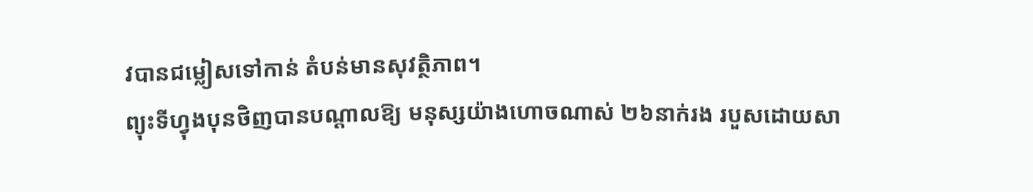វបានជម្លៀសទៅកាន់ តំបន់មានសុវត្ថិភាព។
ព្យុះទីហ្វុងបុនថិញបានបណ្តាលឱ្យ មនុស្សយ៉ាងហោចណាស់ ២៦នាក់រង របួសដោយសា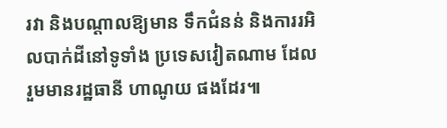រវា និងបណ្តាលឱ្យមាន ទឹកជំនន់ និងការរអិលបាក់ដីនៅទូទាំង ប្រទេសវៀតណាម ដែលរួមមានរដ្ឋធានី ហាណូយ ផងដែរ៕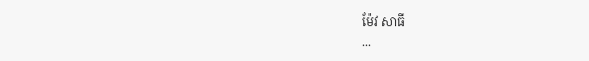ម៉ែវ សាធី
...